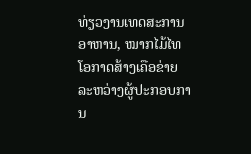ທ່ຽວງານເທດສະການອາຫານ, ໝາກໄມ້ໄທ ໂອກາດສ້າງເຄືອຂ່າຍລະຫວ່າງຜູ້ປະກອບການ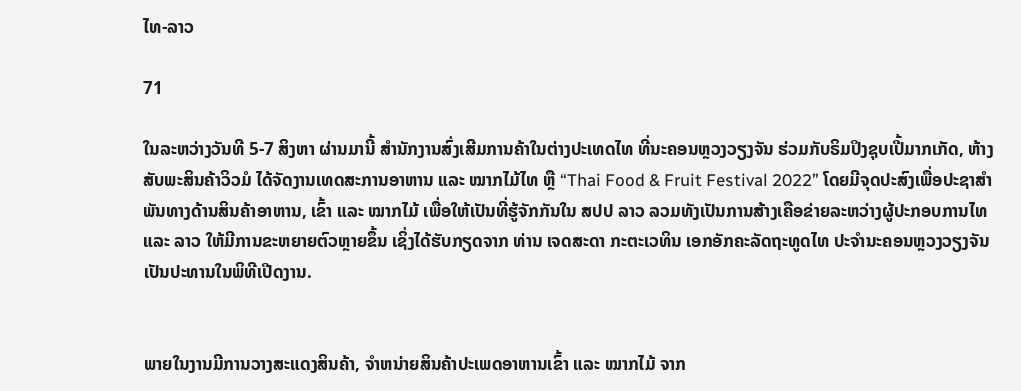ໄທ-ລາວ

71

ໃນລະຫວ່າງວັນທີ 5-7 ສິງຫາ ຜ່ານມານີ້ ສຳນັກງານສົ່ງເສີມການຄ້າໃນຕ່າງປະເທດໄທ ທີ່ນະຄອນຫຼວງວຽງຈັນ ຮ່ວມກັບຣິມປິງຊຸບເປີ້ມາກເກັດ, ຫ້າງສັບພະສິນຄ້າວິວມໍ ໄດ້ຈັດງານເທດສະການອາຫານ ແລະ ໝາກໄມ້ໄທ ຫຼື “Thai Food & Fruit Festival 2022” ໂດຍມີຈຸດປະສົງເພື່ອປະຊາສຳພັນທາງດ້ານສິນຄ້າອາຫານ, ເຂົ້າ ແລະ ໝາກໄມ້ ເພື່ອໃຫ້ເປັນທີ່ຮູ້ຈັກກັນໃນ ສປປ ລາວ ລວມທັງເປັນການສ້າງເຄືອຂ່າຍລະຫວ່າງຜູ້ປະກອບການໄທ ແລະ ລາວ ໃຫ້ມີການຂະຫຍາຍຕົວຫຼາຍຂຶ້ນ ເຊິ່ງໄດ້ຮັບກຽດຈາກ ທ່ານ ເຈດສະດາ ກະຕະເວທິນ ເອກອັກຄະລັດຖະທູດໄທ ປະຈຳນະຄອນຫຼວງວຽງຈັນ ເປັນປະທານໃນພິທີເປີດງານ.


ພາຍໃນງານມີການວາງສະແດງສິນຄ້າ, ຈຳຫນ່າຍສິນຄ້າປະເພດອາຫານເຂົ້າ ແລະ ໝາກໄມ້ ຈາກ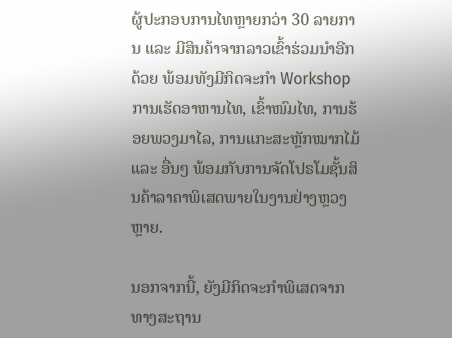ຜູ້ປະກອບການໄທຫຼາຍກວ່າ 30 ລາຍການ ແລະ ມີສິນຄ້າຈາກລາວເຂົ້າຮ່ວມນຳອີກດ້ວຍ ພ້ອມທັງມີກິດຈະກຳ Workshop ການເຮັດອາຫານໄທ, ເຂົ້າໜົມໄທ, ການຮ້ອຍພວງມາໄລ, ການແກະສະຫຼັກໝາກໄມ້ ແລະ ອື່ນໆ ພ້ອມກັບການຈັດໂປຣໂມຊັ້ນສິນຄ້າລາຄາພິເສດພາຍໃນງານຢ່າງຫຼວງຫຼາຍ.

ນອກຈາກນີ້, ຍັງມີກິດຈະກຳພິເສດຈາກທາງສະຖານ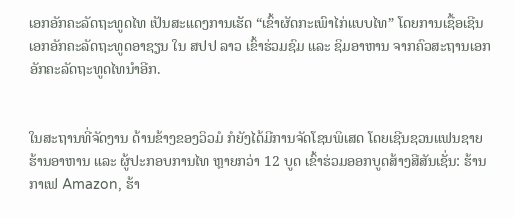ເອກອັກຄະລັດຖະທູດໄທ ເປັນສະແດງການເຮັດ “ເຂົ້າຜັດກະເພົາໄກ່ແບບໄທ” ໂດຍການເຊື້ອເຊີນເອກອັກຄະລັດຖະທູດອາຊຽນ ໃນ ສປປ ລາວ ເຂົ້າຮ່ວມຊົມ ແລະ ຊິມອາຫານ ຈາກຄົວສະຖານເອກອັກຄະລັດຖະທູດໄທນຳອີກ.


ໃນສະຖານທີ່ຈັດງານ ດ້ານຂ້າງຂອງວິວມໍ ກໍຍັງໄດ້ມີການຈັດໂຊນພິເສດ ໂດຍເຊີນຊວນແຟນຊາຍຮ້ານອາຫານ ແລະ ຜູ້ປະກອບການໄທ ຫຼາຍກວ່າ 12 ບູດ ເຂົ້າຮ່ວມອອກບູດສ້າງສີສັນເຊັ່ນ: ຮ້ານກາເຟ Amazon, ຮ້າ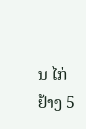ນ ໄກ່ຢ້າງ 5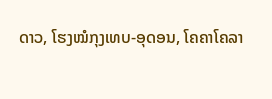ດາວ, ໂຮງໝໍກຸງເທບ-ອຸດອນ, ໂຄຄາໂຄລາ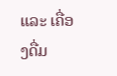ແລະ ເຄື່ອງດື່ມ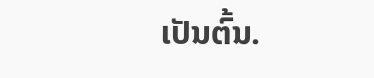ເປັນຕົ້ນ.